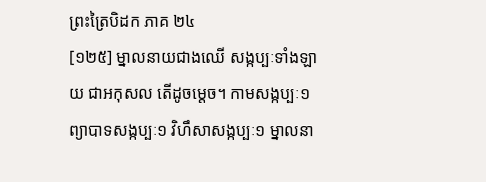ព្រះត្រៃបិដក ភាគ ២៤
[១២៥] ម្នាលនាយជាងឈើ សង្កប្បៈទាំងឡាយ ជាអកុសល តើដូចម្តេច។ កាមសង្កប្បៈ១ ព្យាបាទសង្កប្បៈ១ វិហឹសាសង្កប្បៈ១ ម្នាលនា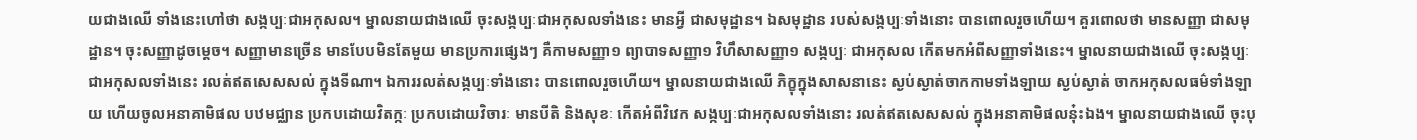យជាងឈើ ទាំងនេះហៅថា សង្កប្បៈជាអកុសល។ ម្នាលនាយជាងឈើ ចុះសង្កប្បៈជាអកុសលទាំងនេះ មានអ្វី ជាសមុដ្ឋាន។ ឯសមុដ្ឋាន របស់សង្កប្បៈទាំងនោះ បានពោលរួចហើយ។ គួរពោលថា មានសញ្ញា ជាសមុដ្ឋាន។ ចុះសញ្ញាដូចម្តេច។ សញ្ញាមានច្រើន មានបែបមិនតែមួយ មានប្រការផ្សេងៗ គឺកាមសញ្ញា១ ព្យាបាទសញ្ញា១ វិហឹសាសញ្ញា១ សង្កប្បៈ ជាអកុសល កើតមកអំពីសញ្ញាទាំងនេះ។ ម្នាលនាយជាងឈើ ចុះសង្កប្បៈជាអកុសលទាំងនេះ រលត់ឥតសេសសល់ ក្នុងទីណា។ ឯការរលត់សង្កប្បៈទាំងនោះ បានពោលរួចហើយ។ ម្នាលនាយជាងឈើ ភិក្ខុក្នុងសាសនានេះ ស្ងប់ស្ងាត់ចាកកាមទាំងឡាយ ស្ងប់ស្ងាត់ ចាកអកុសលធម៌ទាំងឡាយ ហើយចូលអនាគាមិផល បឋមជ្ឈាន ប្រកបដោយវិតក្កៈ ប្រកបដោយវិចារៈ មានបីតិ និងសុខៈ កើតអំពីវិវេក សង្កប្បៈជាអកុសលទាំងនោះ រលត់ឥតសេសសល់ ក្នុងអនាគាមិផលនុ៎ះឯង។ ម្នាលនាយជាងឈើ ចុះបុ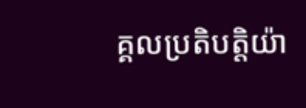គ្គលប្រតិបត្តិយ៉ា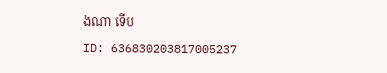ងណា ទើប
ID: 636830203817005237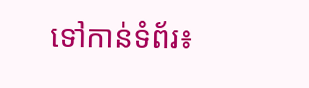ទៅកាន់ទំព័រ៖